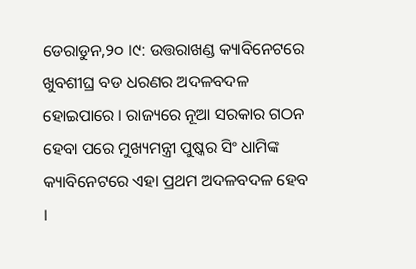ଡେରାଡୁନ,୨୦ ।୯: ଉତ୍ତରାଖଣ୍ଡ କ୍ୟାବିନେଟରେ ଖୁବଶୀଘ୍ର ବଡ ଧରଣର ଅଦଳବଦଳ ହୋଇପାରେ । ରାଜ୍ୟରେ ନୂଆ ସରକାର ଗଠନ ହେବା ପରେ ମୁଖ୍ୟମନ୍ତ୍ରୀ ପୁଷ୍କର ସିଂ ଧାମିଙ୍କ କ୍ୟାବିନେଟରେ ଏହା ପ୍ରଥମ ଅଦଳବଦଳ ହେବ ।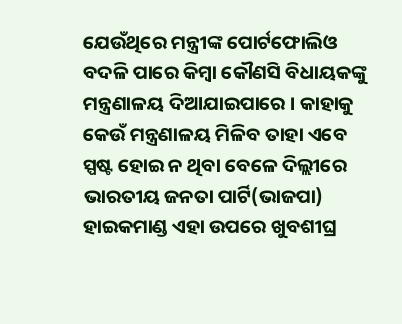ଯେଉଁଥିରେ ମନ୍ତ୍ରୀଙ୍କ ପୋର୍ଟଫୋଲିଓ ବଦଳି ପାରେ କିମ୍ବା କୌଣସି ବିଧାୟକଙ୍କୁ ମନ୍ତ୍ରଣାଳୟ ଦିଆଯାଇପାରେ । କାହାକୁ କେଉଁ ମନ୍ତ୍ରଣାଳୟ ମିଳିବ ତାହା ଏବେ ସ୍ପଷ୍ଟ ହୋଇ ନ ଥିବା ବେଳେ ଦିଲ୍ଲୀରେ ଭାରତୀୟ ଜନତା ପାର୍ଟି(ଭାଜପା) ହାଇକମାଣ୍ଡ ଏହା ଉପରେ ଖୁବଶୀଘ୍ର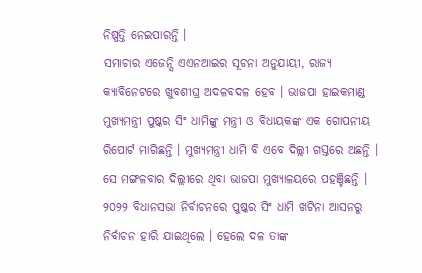ନିଷ୍ପତ୍ତି ନେଇପାରନ୍ତି ।
ସମାଚାର ଏଜେନ୍ସି ଏଏନଆଇର ସୂଚନା ଅନୁଯାୟୀ, ରାଜ୍ୟ କ୍ୟାବିନେଟରେ ଖୁବଶୀଘ୍ର ଅଦଳବଦଳ ହେବ । ଭାଜପା ହାଇକମାଣ୍ଡ ମୁଖ୍ୟମନ୍ତ୍ରୀ ପୁଷ୍କର ସିଂ ଧାମିଙ୍କୁ ମନ୍ତ୍ରୀ ଓ ବିଧାୟକଙ୍କ ଏକ ଗୋପନୀୟ ରିପୋର୍ଟ ମାଗିଛନ୍ତି । ମୁଖ୍ୟମନ୍ତ୍ରୀ ଧାମି ବି ଏବେ ଦିଲ୍ଲୀ ଗସ୍ତରେ ଅଛନ୍ତି । ସେ ମଙ୍ଗଳବାର ଦିଲ୍ଲୀରେ ଥିବା ଭାଜପା ମୁଖ୍ୟାଳୟରେ ପହଞ୍ଚିଛନ୍ତି । ୨୦୨୨ ବିଧାନସଭା ନିର୍ବାଚନରେ ପୁଷ୍କର ସିଂ ଧାମି ଖଟିନା ଆସନରୁ ନିର୍ବାଚନ ହାରି ଯାଇଥିଲେ । ହେଲେ ଦଳ ତାଙ୍କ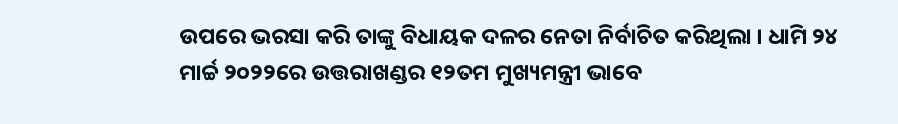ଉପରେ ଭରସା କରି ତାଙ୍କୁ ବିଧାୟକ ଦଳର ନେତା ନିର୍ବାଚିତ କରିଥିଲା । ଧାମି ୨୪ ମାର୍ଚ୍ଚ ୨୦୨୨ରେ ଉତ୍ତରାଖଣ୍ଡର ୧୨ତମ ମୁଖ୍ୟମନ୍ତ୍ରୀ ଭାବେ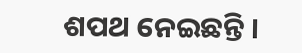ଶପଥ ନେଇଛନ୍ତି ।